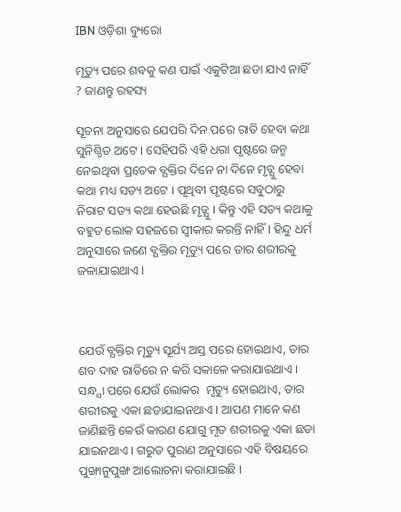IBN ଓଡ଼ିଶା ବ୍ୟୁରୋ

ମୃତ୍ୟୁ ପରେ ଶବକୁ କଣ ପାଇଁ ଏକୁଟିଆ ଛଡା ଯାଏ ନାହିଁ ? ଜାଣନ୍ତୁ ରହସ୍ୟ

ସୂଚନା ଅନୁସାରେ ଯେପରି ଦିନ ପରେ ରାତି ହେବା କଥା ସୁନିଶ୍ଚିତ ଅଟେ । ସେହିପରି ଏହି ଧରା ପୃଷ୍ଟରେ ଜନ୍ମ ନେଇଥିବା ପ୍ରତେକ ବ୍ଯକ୍ତିର ଦିନେ ନା ଦିନେ ମୃତ୍ଯୁ ହେବା କଥା ମଧ୍ୟ ସତ୍ୟ ଅଟେ । ପୃଥିବୀ ପୃଷ୍ଟରେ ସବୁଠାରୁ ନିରାଟ ସତ୍ୟ କଥା ହେଉଛି ମୃତ୍ଯୁ । କିନ୍ତୁ ଏହି ସତ୍ୟ କଥାକୁ ବହୁତ ଲୋକ ସହଜରେ ସ୍ଵୀକାର କରନ୍ତି ନାହିଁ । ହିନ୍ଦୁ ଧର୍ମ ଅନୁସାରେ ଜଣେ ବ୍ଯକ୍ତିର ମୃତ୍ୟୁ ପରେ ତାର ଶରୀରକୁ ଜଳାଯାଇଥାଏ ।



ଯେଉଁ ବ୍ଯକ୍ତିର ମୃତ୍ୟୁ ସୂର୍ଯ୍ୟ ଅସ୍ତ ପରେ ହୋଇଥାଏ, ତାର ଶବ ଦାହ ରାତିରେ ନ କରି ସକାଳେ କରାଯାଇଥାଏ । ସନ୍ଧ୍ଯା ପରେ ଯେଉଁ ଲୋକର  ମୃତ୍ୟୁ ହୋଇଥାଏ, ତାର ଶରୀରକୁ ଏକା ଛଡାଯାଇନଥାଏ । ଆପଣ ମାନେ କଣ ଜାଣିଛନ୍ତି କେଉଁ କାରଣ ଯୋଗୁ ମୃତ ଶରୀରକୁ ଏକା ଛଡା ଯାଇନଥାଏ । ଗରୁଡ ପୁରାଣ ଅନୁସାରେ ଏହି ବିଷୟରେ ପୁଙ୍ଖାନୁପୁଙ୍ଖ ଆଲୋଚନା କରାଯାଇଛି ।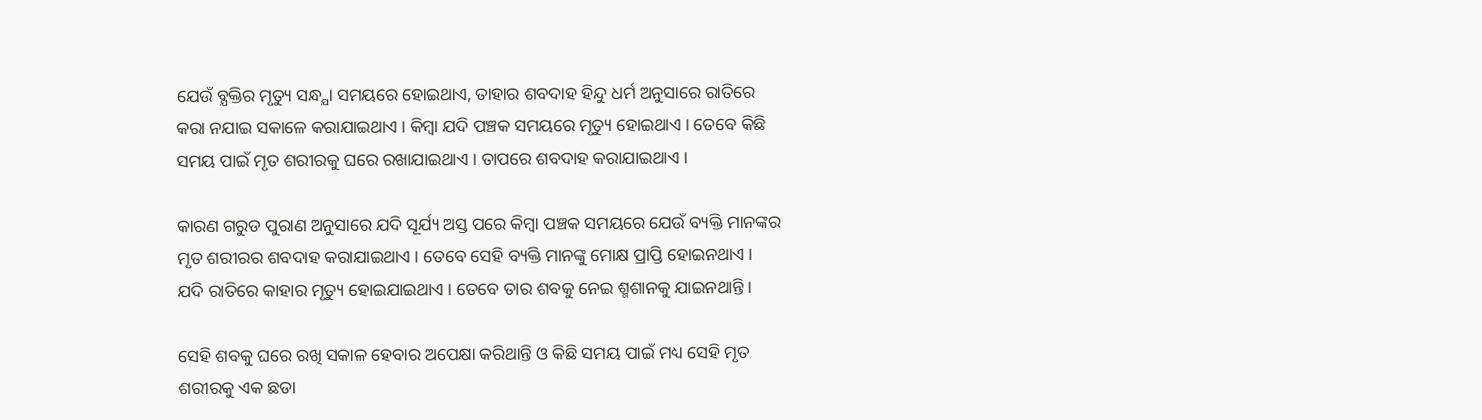ଯେଉଁ ବ୍ଯକ୍ତିର ମୃତ୍ୟୁ ସନ୍ଧ୍ଯା ସମୟରେ ହୋଇଥାଏ, ତାହାର ଶବଦାହ ହିନ୍ଦୁ ଧର୍ମ ଅନୁସାରେ ରାତିରେ କରା ନଯାଇ ସକାଳେ କରାଯାଇଥାଏ । କିମ୍ବା ଯଦି ପଞ୍ଚକ ସମୟରେ ମୃତ୍ୟୁ ହୋଇଥାଏ । ତେବେ କିଛି ସମୟ ପାଇଁ ମୃତ ଶରୀରକୁ ଘରେ ରଖାଯାଇଥାଏ । ତାପରେ ଶବଦାହ କରାଯାଇଥାଏ ।

କାରଣ ଗରୁଡ ପୁରାଣ ଅନୁସାରେ ଯଦି ସୂର୍ଯ୍ୟ ଅସ୍ତ ପରେ କିମ୍ବା ପଞ୍ଚକ ସମୟରେ ଯେଉଁ ବ୍ୟକ୍ତି ମାନଙ୍କର ମୃତ ଶରୀରର ଶବଦାହ କରାଯାଇଥାଏ । ତେବେ ସେହି ବ୍ୟକ୍ତି ମାନଙ୍କୁ ମୋକ୍ଷ ପ୍ରାପ୍ତି ହୋଇନଥାଏ । ଯଦି ରାତିରେ କାହାର ମୃତ୍ୟୁ ହୋଇଯାଇଥାଏ । ତେବେ ତାର ଶବକୁ ନେଇ ଶ୍ମଶାନକୁ ଯାଇନଥାନ୍ତି ।

ସେହି ଶବକୁ ଘରେ ରଖି ସକାଳ ହେବାର ଅପେକ୍ଷା କରିଥାନ୍ତି ଓ କିଛି ସମୟ ପାଇଁ ମଧ୍ୟ ସେହି ମୃତ ଶରୀରକୁ ଏକ ଛଡା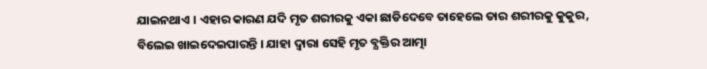ଯାଇନଥାଏ । ଏହାର କାରଣ ଯଦି ମୃତ ଶରୀରକୁ ଏକା ଛାଡିଦେବେ ତାହେଲେ ତାର ଶରୀରକୁ କୁକୁର, ବିଲେଇ ଖାଇଦେଇପାରନ୍ତି । ଯାହା ଦ୍ଵାରା ସେହି ମୃତ ବ୍ଯକ୍ତିର ଆତ୍ମା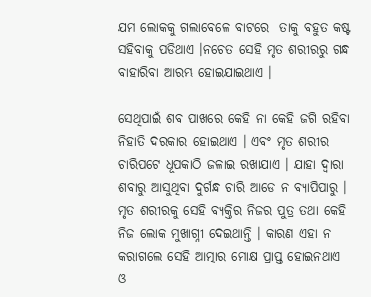ଯମ ଲୋକକୁ ଗଲାବେଳେ ବାଟରେ  ତାକୁ ବହୁତ କଷ୍ଟ ସହିବାକୁ ପଡିଥାଏ ।ନଚେତ ସେହି ମୃତ ଶରୀରରୁ ଗନ୍ଧ ବାହାରିବା ଆରମ୍ଭ ହୋଇଯାଇଥାଏ ।

ସେଥିପାଇଁ ଶବ ପାଖରେ କେହି ନା କେହି ଜଗି ରହିବା ନିହାତି ଦରକାର ହୋଇଥାଏ । ଏବଂ ମୃତ ଶରୀର ଚାରିପଟେ ଧୂପକାଠି ଜଳାଇ ରଖାଯାଏ । ଯାହା ଦ୍ଵାରା ଶବାରୁ ଆସୁଥିବା ଦୁର୍ଗନ୍ଧ ଚାରି ଆଡେ ନ ବ୍ୟାପିପାରୁ । ମୃତ ଶରୀରକୁ ସେହି ବ୍ୟକ୍ତିର ନିଜର ପୁତ୍ର ତଥା କେହି ନିଜ ଲୋକ ମୁଖାଗ୍ନୀ ଦେଇଥାନ୍ତି । କାରଣ ଏହା ନ କରାଗଲେ ସେହି ଆତ୍ମାର ମୋକ୍ଷ ପ୍ରାପ୍ତ ହୋଇନଥାଏ ଓ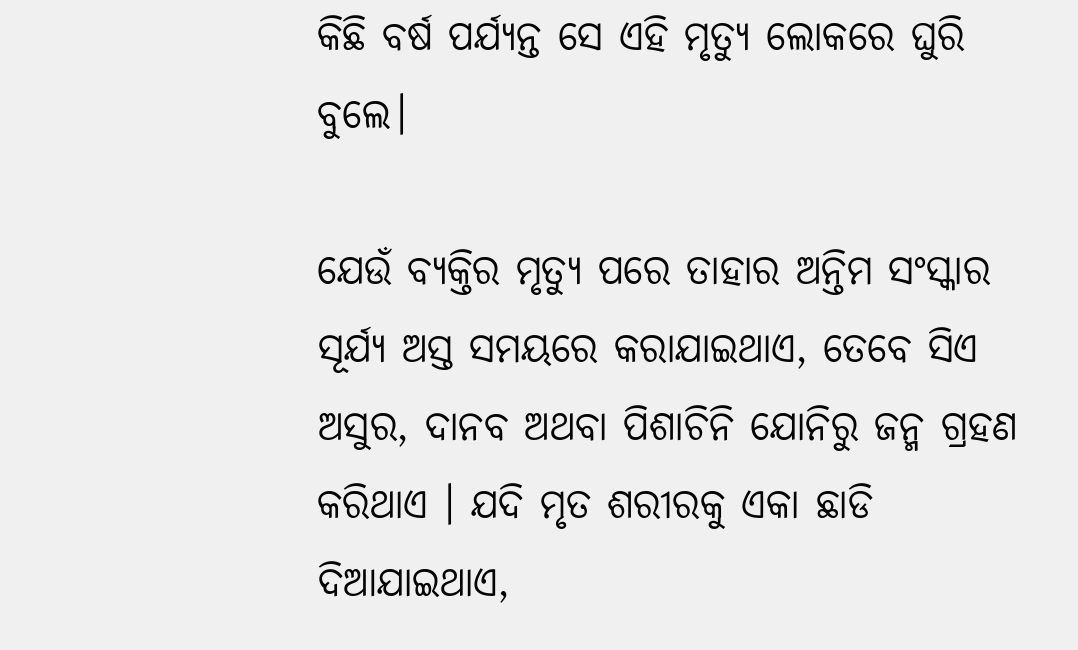କିଛି ବର୍ଷ ପର୍ଯ୍ୟନ୍ତ ସେ ଏହି ମୃତ୍ୟୁ ଲୋକରେ ଘୁରି ବୁଲେ।

ଯେଉଁ ବ୍ଯକ୍ତିର ମୃତ୍ୟୁ ପରେ ତାହାର ଅନ୍ତିମ ସଂସ୍କାର ସୂର୍ଯ୍ୟ ଅସ୍ତ ସମୟରେ କରାଯାଇଥାଏ, ତେବେ ସିଏ ଅସୁର, ଦାନବ ଅଥବା ପିଶାଚିନି ଯୋନିରୁ ଜନ୍ମ ଗ୍ରହଣ କରିଥାଏ । ଯଦି ମୃତ ଶରୀରକୁ ଏକା ଛାଡି ଦିଆଯାଇଥାଏ,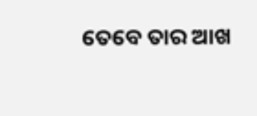ତେବେ ତାର ଆଖ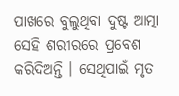ପାଖରେ ବୁଲୁଥିବା ଦୁଷ୍ଟ ଆତ୍ମା ସେହି ଶରୀରରେ ପ୍ରବେଶ କରିଦିଅନ୍ତି । ସେଥିପାଇଁ ମୃତ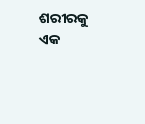ଶରୀରକୁ ଏକ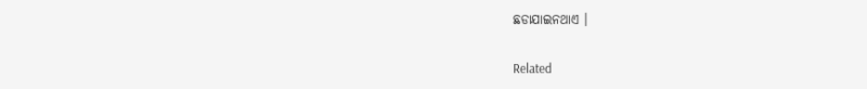ଛଡାଯାଇନଥାଏ ।

Related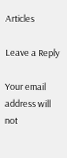Articles

Leave a Reply

Your email address will not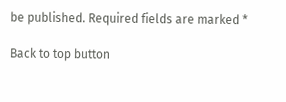be published. Required fields are marked *

Back to top button